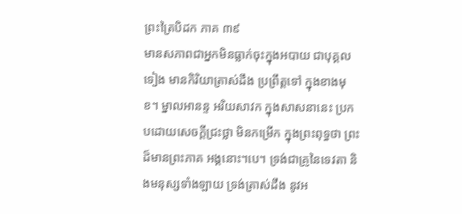ព្រះត្រៃបិដក ភាគ ៣៩
មានសភាពជាអ្នកមិនធ្លាក់ចុះក្នុងអបាយ ជាបុគ្គលទៀង មានកិរិយាត្រាស់ដឹង ប្រព្រឹត្តទៅ ក្នុងខាងមុខ។ ម្នាលអានន្ទ អរិយសាវក ក្នុងសាសនានេះ ប្រកបដោយសេចក្ដីជ្រះថ្លា មិនកម្រើក ក្នុងព្រះពុទ្ធថា ព្រះដ៏មានព្រះភាគ អង្គនោះ។បេ។ ទ្រង់ជាគ្រូនៃទេវតា និងមនុស្សទាំងឡាយ ទ្រង់ត្រាស់ដឹង នូវអ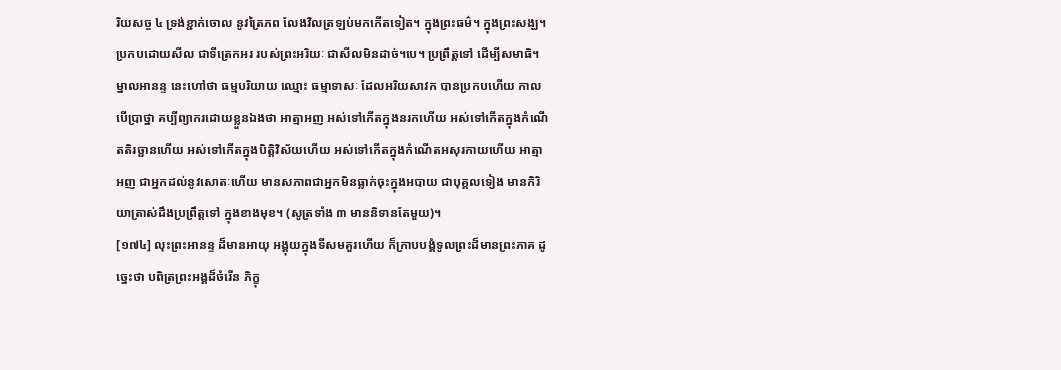រិយសច្ច ៤ ទ្រង់ខ្ជាក់ចោល នូវត្រៃភព លែងវិលត្រឡប់មកកើតទៀត។ ក្នុងព្រះធម៌។ ក្នុងព្រះសង្ឃ។ ប្រកបដោយសីល ជាទីត្រេកអរ របស់ព្រះអរិយៈ ជាសីលមិនដាច់។បេ។ ប្រព្រឹត្តទៅ ដើម្បីសមាធិ។ ម្នាលអានន្ទ នេះហៅថា ធម្មបរិយាយ ឈ្មោះ ធម្មាទាសៈ ដែលអរិយសាវក បានប្រកបហើយ កាលបើប្រាថ្នា គប្បីព្យាករដោយខ្លួនឯងថា អាត្មាអញ អស់ទៅកើតក្នុងនរកហើយ អស់ទៅកើតក្នុងកំណើតតិរច្ឆានហើយ អស់ទៅកើតក្នុងបិត្តិវិស័យហើយ អស់ទៅកើតក្នុងកំណើតអសុរកាយហើយ អាត្មាអញ ជាអ្នកដល់នូវសោតៈហើយ មានសភាពជាអ្នកមិនធ្លាក់ចុះក្នុងអបាយ ជាបុគ្គលទៀង មានកិរិយាត្រាស់ដឹងប្រព្រឹត្តទៅ ក្នុងខាងមុខ។ (សូត្រទាំង ៣ មាននិទានតែមួយ)។
[១៧៤] លុះព្រះអានន្ទ ដ៏មានអាយុ អង្គុយក្នុងទីសមគួរហើយ ក៏ក្រាបបង្គំទូលព្រះដ៏មានព្រះភាគ ដូច្នេះថា បពិត្រព្រះអង្គដ៏ចំរើន ភិក្ខុ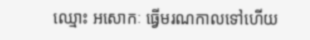ឈ្មោះ អសោកៈ ធ្វើមរណកាលទៅហើយ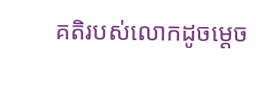គតិរបស់លោកដូចម្ដេច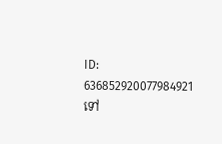ID: 636852920077984921
ទៅ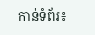កាន់ទំព័រ៖